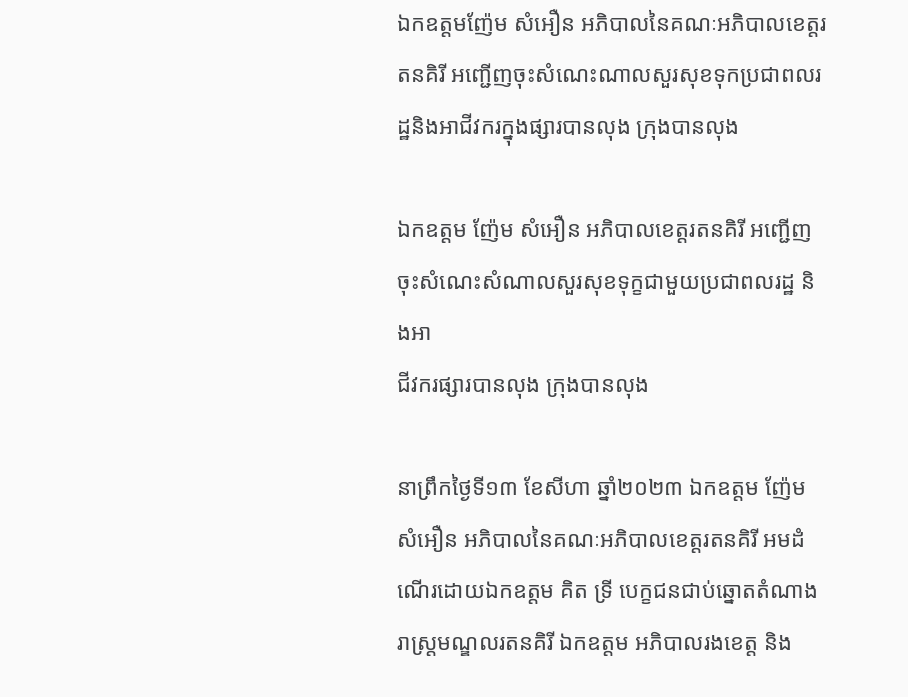ឯកឧត្តមញ៉ែម សំអឿន អភិបាលនៃគណៈអភិបាលខេត្តរតនគិរី អញ្ជើញចុះសំណេះណាលសួរសុខទុកប្រជាពលរដ្ឋនិងអាជីវករក្នុងផ្សារបានលុង ក្រុងបានលុង

ឯកឧត្តម ញ៉ែម សំអឿន អភិបាលខេត្តរតនគិរី អញ្ជើញចុះសំណេះសំណាលសួរសុខទុក្ខជាមួយប្រជាពលរដ្ឋ និងអា
ជីវករផ្សារបានលុង ក្រុងបានលុង

នាព្រឹកថ្ងៃទី១៣ ខែសីហា ឆ្នាំ២០២៣ ឯកឧត្តម ញ៉ែម សំអឿន អភិបាលនៃគណៈអភិបាលខេត្តរតនគិរី អមដំណើរដោយឯកឧត្តម គិត ទ្រី បេក្ខជនជាប់ឆ្នោតតំណាងរាស្រ្តមណ្ឌលរតនគិរី ឯកឧត្តម អភិបាលរងខេត្ត និង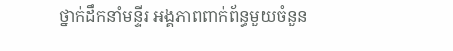ថ្នាក់ដឹកនាំមន្ទីរ អង្គភាពពាក់ព័ន្ធមួយចំនួន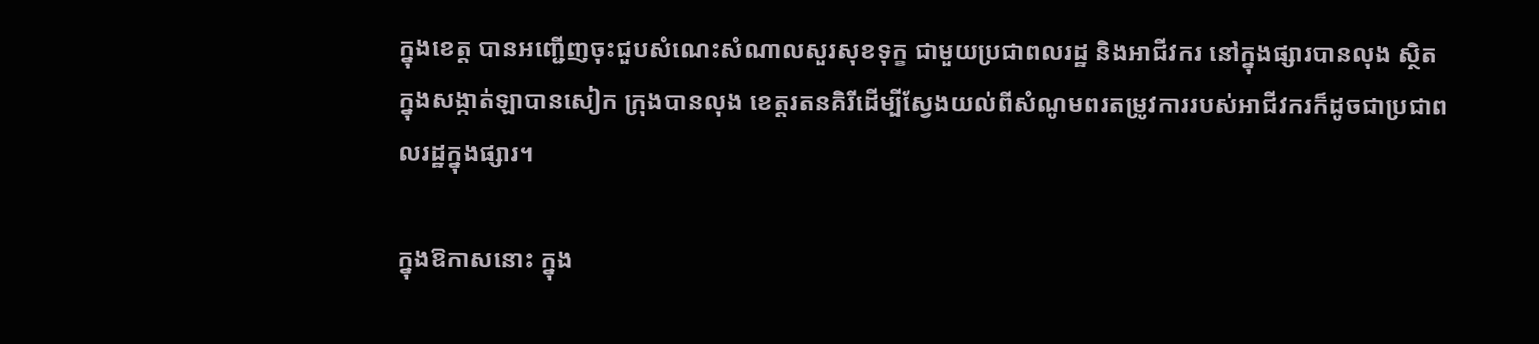ក្នុងខេត្ត បានអញ្ជើញចុះជួបសំណេះសំណាលសួរសុខទុក្ខ ជាមួយប្រជាពលរដ្ឋ និងអាជីវករ នៅក្នុងផ្សារបានលុង ស្ថិតក្នុងសង្កាត់ឡាបានសៀក ក្រុងបានលុង ខេត្តរតនគិរីដើម្បីស្វែងយល់ពីសំណូមពរតម្រូវការរបស់អាជីវករក៏ដូចជាប្រជាពលរដ្ឋក្នុងផ្សារ។

ក្នុងឱកាសនោះ ក្នុង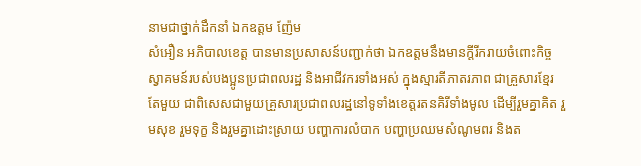នាមជាថ្នាក់ដឹកនាំ ឯកឧត្តម ញ៉ែម
សំអឿន អភិបាលខេត្ត បានមានប្រសាសន៍បញ្ជាក់ថា ឯកឧត្តមនឹងមានក្ដីរីករាយចំពោះកិច្ចស្វាគមន៍របស់បងប្អូនប្រជាពលរដ្ឋ និងអាជីវករទាំងអស់ ក្នុងស្មារតីភាតរភាព ជាគ្រួសារខ្មែរតែមួយ ជាពិសេសជាមួយគ្រួសារប្រជាពលរដ្ឋនៅទូទាំងខេត្តរតនគិរីទាំងមូល ដើម្បីរួមគ្នាគិត រួមសុខ រួមទុក្ខ និងរួមគ្នាដោះស្រាយ បញ្ហាការលំបាក បញ្ហាប្រឈមសំណូមពរ និងត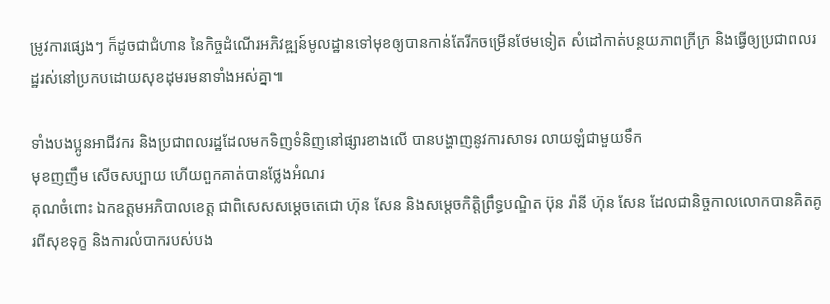ម្រូវការផ្សេងៗ ក៏ដូចជាជំហាន នៃកិច្ចដំណើរអភិវឌ្ឍន៍មូលដ្ឋានទៅមុខឲ្យបានកាន់តែរីកចម្រើនថែមទៀត សំដៅកាត់បន្ថយភាពក្រីក្រ និងធ្វើឲ្យប្រជាពលរដ្ឋរស់នៅប្រកបដោយសុខដុមរមនាទាំងអស់គ្នា៕

ទាំងបងប្អូនអាជីវករ និងប្រជាពលរដ្ឋដែលមកទិញទំនិញនៅផ្សារខាងលើ បានបង្ហាញនូវការសាទរ លាយឡំជាមួយទឹក
មុខញញឹម សើចសប្បាយ ហើយពួកគាត់បានថ្លែងអំណរ
គុណចំពោះ ឯកឧត្តមអភិបាលខេត្ត ជាពិសេសសម្តេចតេជោ ហ៊ុន សែន និងសម្តេចកិត្តិព្រឹទ្ធបណ្ឌិត ប៊ុន រ៉ានី ហ៊ុន សែន ដែលជានិច្ចកាលលោកបានគិតគូរពីសុខទុក្ខ និងការលំបាករបស់បង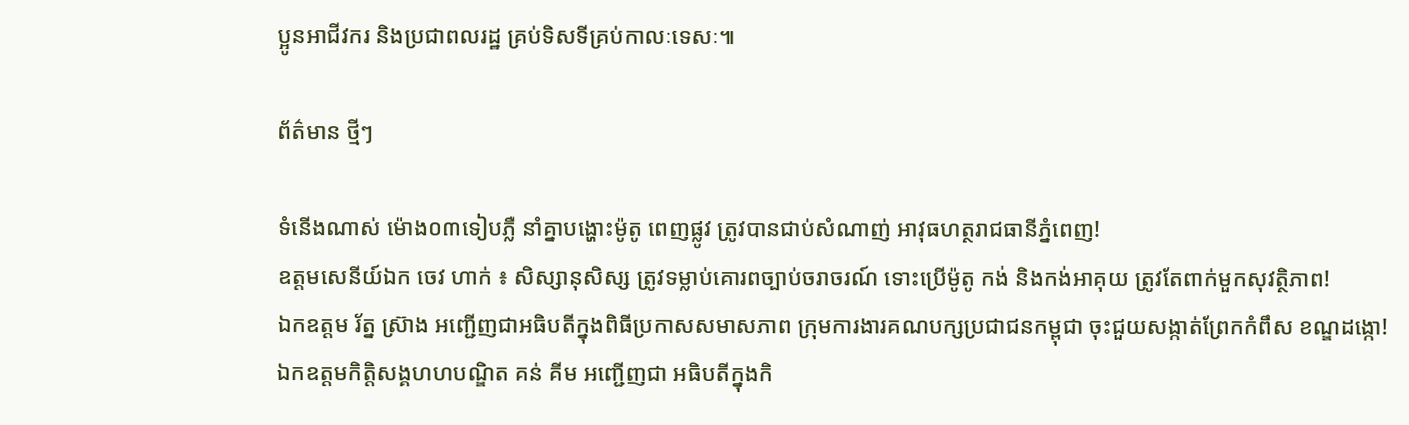ប្អូនអាជីវករ និងប្រជាពលរដ្ឋ គ្រប់ទិសទីគ្រប់កាលៈទេសៈ៕

ព័ត៌មាន ថ្មីៗ

ទំនើងណាស់ ម៉ោង០៣ទៀបភ្លឺ នាំគ្នាបង្ហោះម៉ូតូ ពេញផ្លូវ ត្រូវបានជាប់សំណាញ់ អាវុធហត្ថរាជធានីភ្នំពេញ!
ឧត្តមសេនីយ៍ឯក ចេវ ហាក់ ៖ សិស្សានុសិស្ស ត្រូវទម្លាប់គោរពច្បាប់ចរាចរណ៍ ទោះប្រើម៉ូតូ កង់ និងកង់អាគុយ ត្រូវតែពាក់មួកសុវត្ថិភាព!
ឯកឧត្តម រ័ត្ន ស្រ៊ាង អញ្ជើញជាអធិបតីក្នុងពិធីប្រកាសសមាសភាព ក្រុមការងារគណបក្សប្រជាជនកម្ពុជា ចុះជួយសង្កាត់ព្រែកកំពឹស ខណ្ឌដង្កោ!
ឯកឧត្តមកិត្តិសង្គហហបណ្ឌិត គន់ គីម អញ្ជើញជា អធិបតីក្នុងកិ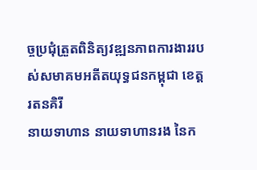ច្ចប្រជុំត្រួតពិនិត្យវឌ្ឍនភាពការងាររបស់សមាគមអតីតយុទ្ធជនកម្ពុជា ខេត្តរតនគិរី
នាយទាហាន នាយទាហានរង នៃក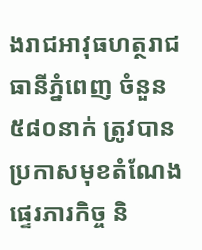ងរាជអាវុធហត្ថរាជធានីភ្នំពេញ ចំនួន ៥៨០នាក់ ត្រូវបានប្រកាសមុខតំណែង ផ្ទេរភារកិច្ច និ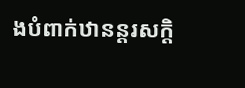ងបំពាក់ឋានន្តរសក្តិ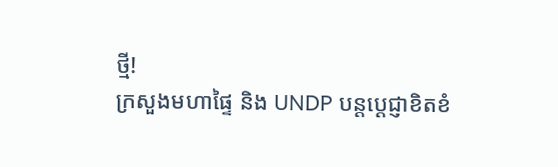ថ្មី!
ក្រសួងមហាផ្ទៃ និង UNDP បន្តប្ដេជ្ញាខិតខំ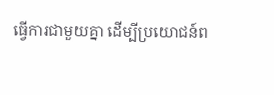ធ្វើការជាមួយគ្នា ដើម្បីប្រយោជន៍ព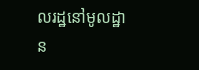លរដ្ឋនៅមូលដ្ឋាន